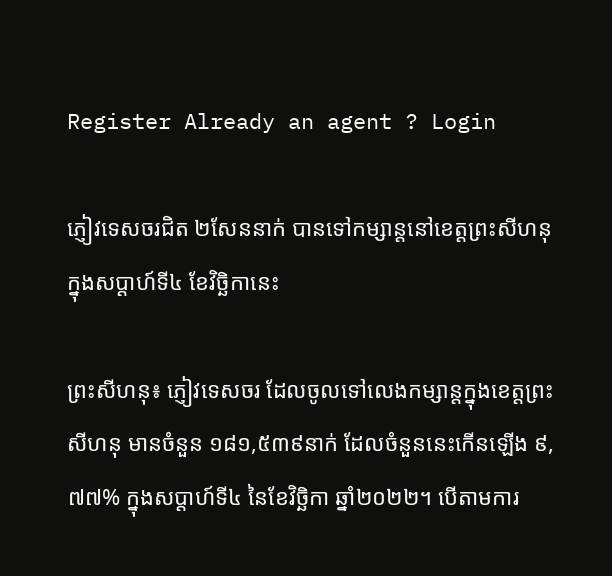Register Already an agent ? Login

ភ្ញៀវទេសចរជិត ២សែននាក់ បានទៅកម្សាន្តនៅខេត្តព្រះសីហនុ ក្នុងសប្ដាហ៍ទី៤ ខែវិច្ឆិកានេះ

ព្រះសីហនុ៖ ភ្ញៀវទេសចរ ដែលចូលទៅលេងកម្សាន្តក្នុងខេត្តព្រះសីហនុ មានចំនួន ១៨១,៥៣៩នាក់ ដែលចំនួននេះកើនឡើង ៩,៧៧% ក្នុងសប្តាហ៍ទី៤ នៃខែវិច្ឆិកា ឆ្នាំ២០២២។ បើតាមការ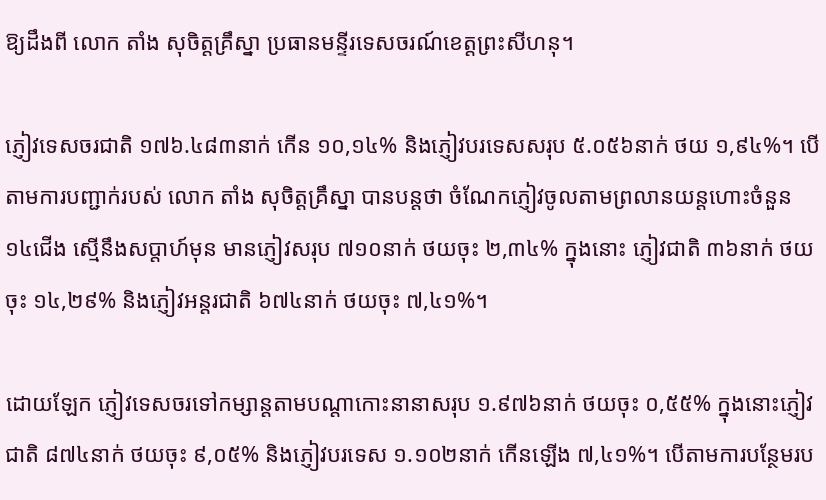ឱ្យដឹងពី លោក តាំង សុចិត្តគ្រឹស្នា ប្រធានមន្ទីរទេសចរណ៍ខេត្តព្រះសីហនុ។

ភ្ញៀវទេសចរជាតិ ១៧៦.៤៨៣នាក់ កើន ១០,១៤% និងភ្ញៀវបរទេសសរុប ៥.០៥៦នាក់ ថយ ១,៩៤%។ បើតាមការបញ្ជាក់របស់ លោក តាំង សុចិត្តគ្រឹស្នា បានបន្តថា ចំណែកភ្ញៀវចូលតាមព្រលានយន្តហោះចំនួន ១៤ជើង ស្មើនឹងសប្តាហ៍មុន មានភ្ញៀវសរុប ៧១០នាក់ ថយចុះ ២,៣៤% ក្នុងនោះ ភ្ញៀវជាតិ ៣៦នាក់ ថយចុះ ១៤,២៩% និងភ្ញៀវអន្តរជាតិ ៦៧៤នាក់ ថយចុះ ៧,៤១%។

ដោយឡែក ភ្ញៀវទេសចរទៅកម្សាន្តតាមបណ្តាកោះនានាសរុប ១.៩៧៦នាក់ ថយចុះ ០,៥៥% ក្នុងនោះភ្ញៀវជាតិ ៨៧៤នាក់ ថយចុះ ៩,០៥% និងភ្ញៀវបរទេស ១.១០២នាក់ កើនឡើង ៧,៤១%។ បើតាមការបន្ថែមរប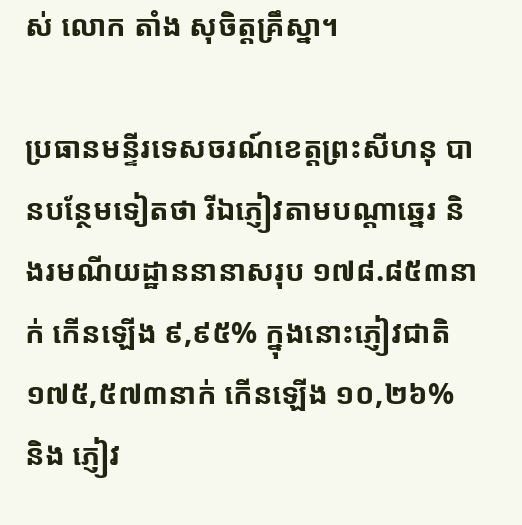ស់ លោក តាំង សុចិត្តគ្រឹស្នា។

ប្រធានមន្ទីរទេសចរណ៍ខេត្តព្រះសីហនុ បានបន្ថែមទៀតថា រីឯភ្ញៀវតាមបណ្តាឆ្នេរ និងរមណីយដ្ឋាននានាសរុប ១៧៨.៨៥៣នាក់ កើនឡើង ៩,៩៥% ក្នុងនោះភ្ញៀវជាតិ ១៧៥,៥៧៣នាក់ កើនឡើង ១០,២៦% និង ភ្ញៀវ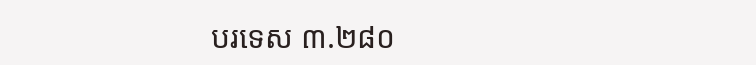បរទេស ៣.២៨០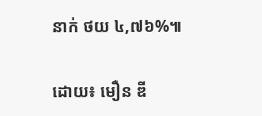នាក់ ថយ ៤,៧៦%៕

ដោយ៖ មឿន ឌី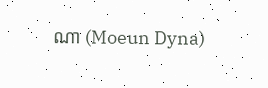ណា (Moeun Dyna)